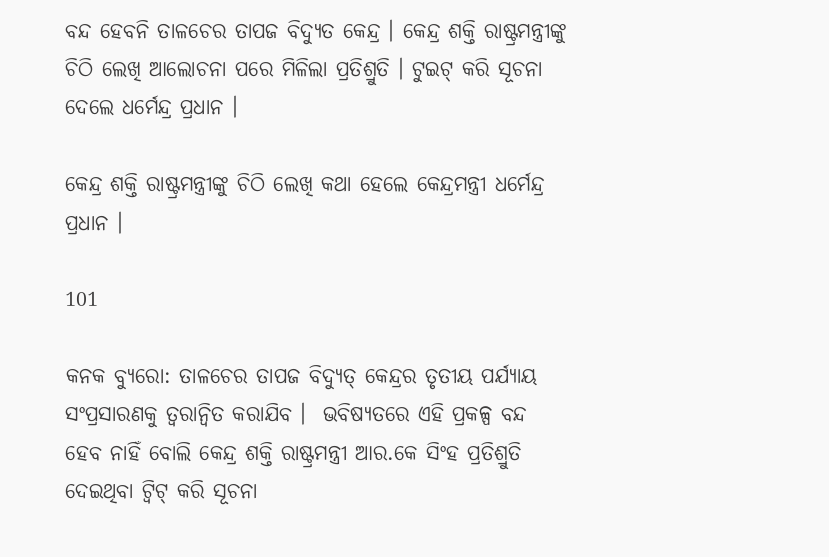ବନ୍ଦ ହେବନି ତାଳଚେର ତାପଜ ବିଦ୍ୟୁତ କେନ୍ଦ୍ର । କେନ୍ଦ୍ର ଶକ୍ତି ରାଷ୍ଟ୍ରମନ୍ତ୍ରୀଙ୍କୁ ଚିଠି ଲେଖି ଆଲୋଚନା ପରେ ମିଳିଲା ପ୍ରତିଶ୍ରୁତି । ଟୁଇଟ୍ କରି ସୂଚନା ଦେଲେ ଧର୍ମେନ୍ଦ୍ର ପ୍ରଧାନ ।

କେନ୍ଦ୍ର ଶକ୍ତି ରାଷ୍ଟ୍ରମନ୍ତ୍ରୀଙ୍କୁ ଚିଠି ଲେଖି କଥା ହେଲେ କେନ୍ଦ୍ରମନ୍ତ୍ରୀ ଧର୍ମେନ୍ଦ୍ର ପ୍ରଧାନ ।

101

କନକ ବ୍ୟୁରୋ: ତାଳଚେର ତାପଜ ବିଦ୍ୟୁତ୍ କେନ୍ଦ୍ରର ତୃତୀୟ ପର୍ଯ୍ୟାୟ ସଂପ୍ରସାରଣକୁ ତ୍ୱରାନ୍ୱିତ କରାଯିବ ।  ଭବିଷ୍ୟତରେ ଏହି ପ୍ରକଳ୍ପ ବନ୍ଦ ହେବ ନାହିଁ ବୋଲି କେନ୍ଦ୍ର ଶକ୍ତି ରାଷ୍ଟ୍ରମନ୍ତ୍ରୀ ଆର.କେ ସିଂହ ପ୍ରତିଶ୍ରୁତି ଦେଇଥିବା ଟ୍ୱିଟ୍ କରି ସୂଚନା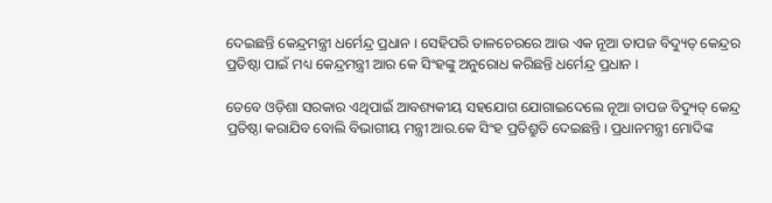ଦେଇଛନ୍ତି କେନ୍ଦ୍ରମନ୍ତ୍ରୀ ଧର୍ମେନ୍ଦ୍ର ପ୍ରଧାନ । ସେହିପରି ତାଳଚେରରେ ଆଉ ଏକ ନୂଆ ତାପଜ ବିଦ୍ୟୁତ୍ କେନ୍ଦ୍ରର ପ୍ରତିଷ୍ଠା ପାଇଁ ମଧ୍ୟ କେନ୍ଦ୍ରମନ୍ତ୍ରୀ ଆର କେ ସିଂହଙ୍କୁ ଅନୁରୋଧ କରିଛନ୍ତି ଧର୍ମେନ୍ଦ୍ର ପ୍ରଧାନ ।

ତେବେ ଓଡ଼ିଶା ସରକାର ଏଥିପାଇଁ ଆବଶ୍ୟକୀୟ ସହଯୋଗ ଯୋଗାଇଦେଲେ ନୂଆ ତାପଜ ବିଦ୍ୟୁତ୍ କେନ୍ଦ୍ର ପ୍ରତିଷ୍ଠା କରାଯିବ ବୋଲି ବିଭାଗୀୟ ମନ୍ତ୍ରୀ ଆର.କେ ସିଂହ ପ୍ରତିଶ୍ରୁତି ଦେଇଛନ୍ତି । ପ୍ରଧାନମନ୍ତ୍ରୀ ମୋଦିଙ୍କ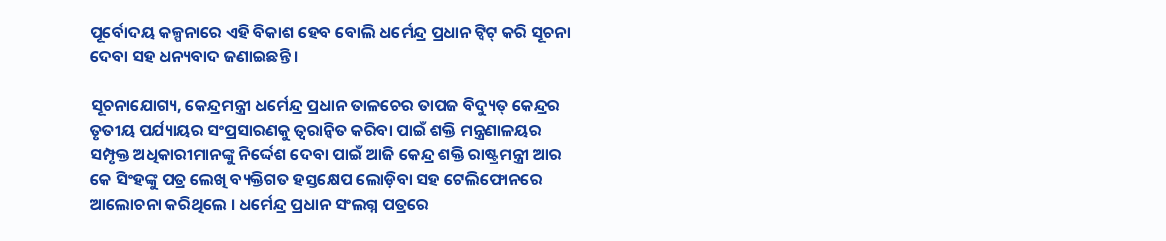ପୂର୍ବୋଦୟ କଳ୍ପନାରେ ଏହି ବିକାଶ ହେବ ବୋଲି ଧର୍ମେନ୍ଦ୍ର ପ୍ରଧାନ ଟ୍ୱିଟ୍ କରି ସୂଚନା ଦେବା ସହ ଧନ୍ୟବାଦ ଜଣାଇଛନ୍ତି ।

ସୂଚନାଯୋଗ୍ୟ, କେନ୍ଦ୍ରମନ୍ତ୍ରୀ ଧର୍ମେନ୍ଦ୍ର ପ୍ରଧାନ ତାଳଚେର ତାପଜ ବିଦ୍ୟୁତ୍ କେନ୍ଦ୍ରର ତୃତୀୟ ପର୍ଯ୍ୟାୟର ସଂପ୍ରସାରଣକୁ ତ୍ୱରାନ୍ୱିତ କରିବା ପାଇଁ ଶକ୍ତି ମନ୍ତ୍ରଣାଳୟର ସମ୍ପୃକ୍ତ ଅଧିକାରୀମାନଙ୍କୁ ନିର୍ଦ୍ଦେଶ ଦେବା ପାଇଁ ଆଜି କେନ୍ଦ୍ର ଶକ୍ତି ରାଷ୍ଟ୍ରମନ୍ତ୍ରୀ ଆର କେ ସିଂହଙ୍କୁ ପତ୍ର ଲେଖି ବ୍ୟକ୍ତିଗତ ହସ୍ତକ୍ଷେପ ଲୋଡ଼ିବା ସହ ଟେଲିଫୋନରେ ଆଲୋଚନା କରିଥିଲେ । ଧର୍ମେନ୍ଦ୍ର ପ୍ରଧାନ ସଂଲଗ୍ନ ପତ୍ରରେ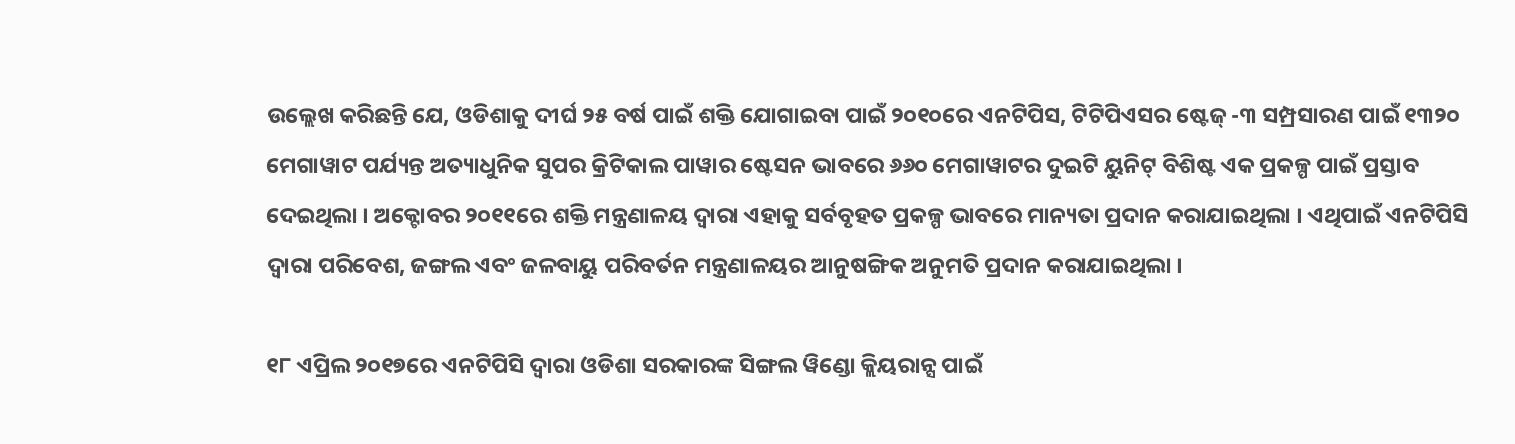ଉଲ୍ଲେଖ କରିଛନ୍ତି ଯେ, ଓଡିଶାକୁ ଦୀର୍ଘ ୨୫ ବର୍ଷ ପାଇଁ ଶକ୍ତି ଯୋଗାଇବା ପାଇଁ ୨୦୧୦ରେ ଏନଟିପିସ, ଟିଟିପିଏସର ଷ୍ଟେଜ୍ -୩ ସମ୍ପ୍ରସାରଣ ପାଇଁ ୧୩୨୦ ମେଗାୱାଟ ପର୍ଯ୍ୟନ୍ତ ଅତ୍ୟାଧୁନିକ ସୁପର କ୍ରିଟିକାଲ ପାୱାର ଷ୍ଟେସନ ଭାବରେ ୬୬୦ ମେଗାୱାଟର ଦୁଇଟି ୟୁନିଟ୍ ବିଶିଷ୍ଟ ଏକ ପ୍ରକଳ୍ପ ପାଇଁ ପ୍ରସ୍ତାବ ଦେଇଥିଲା । ଅକ୍ଟୋବର ୨୦୧୧ରେ ଶକ୍ତି ମନ୍ତ୍ରଣାଳୟ ଦ୍ୱାରା ଏହାକୁ ସର୍ବବୃହତ ପ୍ରକଳ୍ପ ଭାବରେ ମାନ୍ୟତା ପ୍ରଦାନ କରାଯାଇଥିଲା । ଏଥିପାଇଁ ଏନଟିପିସି ଦ୍ୱାରା ପରିବେଶ, ଜଙ୍ଗଲ ଏବଂ ଜଳବାୟୁ ପରିବର୍ତନ ମନ୍ତ୍ରଣାଳୟର ଆନୁଷଙ୍ଗିକ ଅନୁମତି ପ୍ରଦାନ କରାଯାଇଥିଲା ।

୧୮ ଏପ୍ରିଲ ୨୦୧୭ରେ ଏନଟିପିସି ଦ୍ୱାରା ଓଡିଶା ସରକାରଙ୍କ ସିଙ୍ଗଲ ୱିଣ୍ଡୋ କ୍ଲିୟରାନ୍ସ ପାଇଁ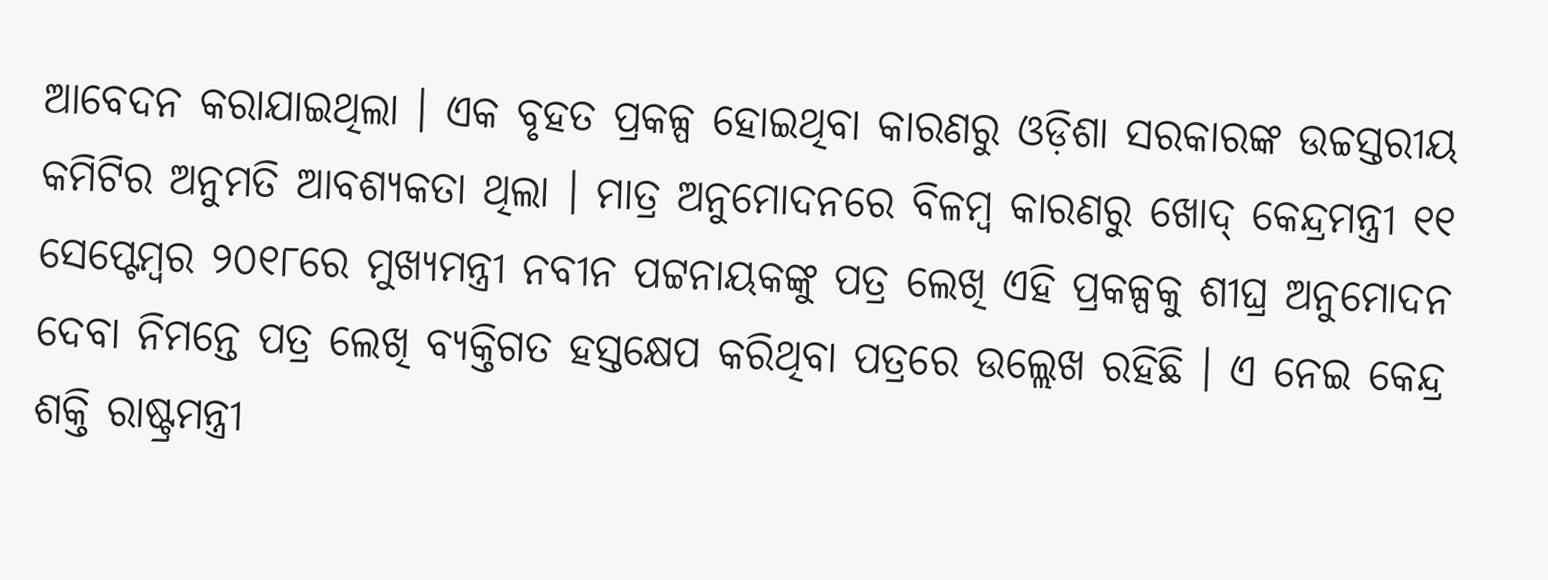ଆବେଦନ କରାଯାଇଥିଲା । ଏକ ବୃହତ ପ୍ରକଳ୍ପ ହୋଇଥିବା କାରଣରୁ ଓଡ଼ିଶା ସରକାରଙ୍କ ଉଚ୍ଚସ୍ତରୀୟ କମିଟିର ଅନୁମତି ଆବଶ୍ୟକତା ଥିଲା । ମାତ୍ର ଅନୁମୋଦନରେ ବିଳମ୍ବ କାରଣରୁ ଖୋଦ୍ କେନ୍ଦ୍ରମନ୍ତ୍ରୀ ୧୧ ସେପ୍ଟେମ୍ବର ୨୦୧୮ରେ ମୁଖ୍ୟମନ୍ତ୍ରୀ ନବୀନ ପଟ୍ଟନାୟକଙ୍କୁ ପତ୍ର ଲେଖି ଏହି ପ୍ରକଳ୍ପକୁ ଶୀଘ୍ର ଅନୁମୋଦନ ଦେବା ନିମନ୍ତେ ପତ୍ର ଲେଖି ବ୍ୟକ୍ତିଗତ ହସ୍ତକ୍ଷେପ କରିଥିବା ପତ୍ରରେ ଉଲ୍ଲେଖ ରହିଛି । ଏ ନେଇ କେନ୍ଦ୍ର ଶକ୍ତି ରାଷ୍ଟ୍ରମନ୍ତ୍ରୀ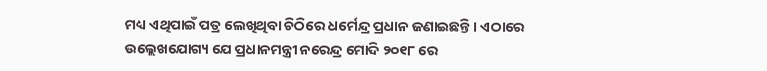ମଧ୍ୟ ଏଥିପାଇଁ ପତ୍ର ଲେଖିଥିବା ଚିଠିରେ ଧର୍ମେନ୍ଦ୍ର ପ୍ରଧାନ ଜଣାଇଛନ୍ତି । ଏଠାରେ ଉଲ୍ଲେଖଯୋଗ୍ୟ ଯେ ପ୍ରଧାନମନ୍ତ୍ରୀ ନରେନ୍ଦ୍ର ମୋଦି ୨୦୧୮ ରେ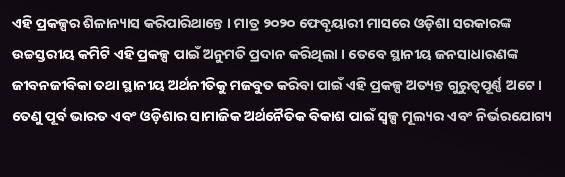ଏହି ପ୍ରକଳ୍ପର ଶିଳାନ୍ୟାସ କରିପାରିଥାନ୍ତେ । ମାତ୍ର ୨୦୨୦ ଫେବୃୟାରୀ ମାସରେ ଓଡ଼ିଶା ସରକାରଙ୍କ ଉଚ୍ଚସ୍ତରୀୟ କମିଟି ଏହି ପ୍ରକଳ୍ପ ପାଇଁ ଅନୁମତି ପ୍ରଦାନ କରିଥିଲା । ତେବେ ସ୍ଥାନୀୟ ଜନସାଧାରଣଙ୍କ ଜୀବନଜୀବିକା ତଥା ସ୍ଥାନୀୟ ଅର୍ଥନୀତିକୁ ମଜବୁତ କରିବା ପାଇଁ ଏହି ପ୍ରକଳ୍ପ ଅତ୍ୟନ୍ତ ଗୁରୁତ୍ୱପୂର୍ଣ୍ଣ ଅଟେ । ତେଣୁ ପୂର୍ବ ଭାରତ ଏବଂ ଓଡ଼ିଶାର ସାମାଜିକ ଅର୍ଥନୈତିକ ବିକାଶ ପାଇଁ ସ୍ୱଳ୍ପ ମୂଲ୍ୟର ଏବଂ ନିର୍ଭରଯୋଗ୍ୟ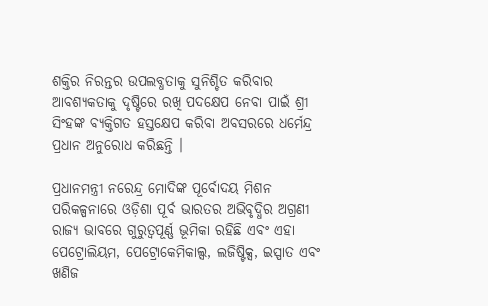ଶକ୍ତିର ନିରନ୍ତର ଉପଲବ୍ଧତାକୁ ସୁନିଶ୍ଚିତ କରିବାର ଆବଶ୍ୟକତାକୁ ଦୃଷ୍ଟିରେ ରଖି ପଦକ୍ଷେପ ନେବା ପାଇଁ ଶ୍ରୀ ସିଂହଙ୍କ ବ୍ୟକ୍ତିଗତ ହସ୍ତକ୍ଷେପ କରିବା ଅବସରରେ ଧର୍ମେନ୍ଦ୍ର ପ୍ରଧାନ ଅନୁରୋଧ କରିଛନ୍ତି ।

ପ୍ରଧାନମନ୍ତ୍ରୀ ନରେନ୍ଦ୍ର ମୋଦିଙ୍କ ପୂର୍ବୋଦୟ ମିଶନ ପରିକଳ୍ପନାରେ ଓଡ଼ିଶା ପୂର୍ବ ଭାରତର ଅଭିବୃଦ୍ଧିର ଅଗ୍ରଣୀ ରାଜ୍ୟ ଭାବରେ ଗୁରୁତ୍ୱପୂର୍ଣ୍ଣ ଭୂମିକା ରହିଛି ଏବଂ ଏହା ପେଟ୍ରୋଲିୟମ, ପେଟ୍ରୋକେମିକାଲ୍ସ, ଲଜିଷ୍ଟିକ୍ସ, ଇସ୍ପାତ ଏବଂ ଖଣିଜ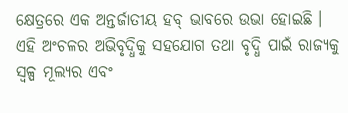କ୍ଷେତ୍ରରେ ଏକ ଅନ୍ତର୍ଜାତୀୟ ହବ୍ ଭାବରେ ଉଭା ହୋଇଛି । ଏହି ଅଂଚଳର ଅଭିବୃଦ୍ଧିକୁ ସହଯୋଗ ତଥା ବୃଦ୍ଧି ପାଇଁ ରାଜ୍ୟକୁ ସ୍ୱଳ୍ପ ମୂଲ୍ୟର ଏବଂ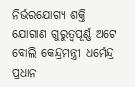ନିର୍ଭରଯୋଗ୍ୟ ଶକ୍ତି ଯୋଗାଣ ଗୁରୁତ୍ୱପୂର୍ଣ୍ଣ ଅଟେ ବୋଲି କେନ୍ଦ୍ରମନ୍ତ୍ରୀ ଧର୍ମେନ୍ଦ୍ର ପ୍ରଧାନ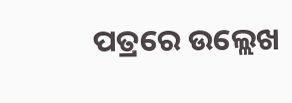ପତ୍ରରେ ଉଲ୍ଲେଖ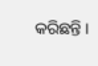କରିଛନ୍ତି ।